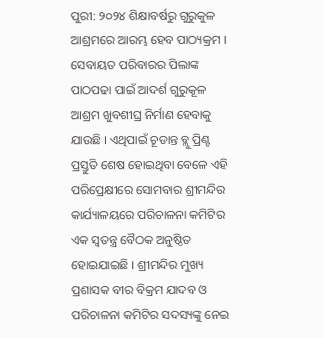ପୁରୀ: ୨୦୨୪ ଶିକ୍ଷାବର୍ଷରୁ ଗୁରୁକୁଳ ଆଶ୍ରମରେ ଆରମ୍ଭ ହେବ ପାଠ୍ୟକ୍ରମ । ସେବାୟତ ପରିବାରର ପିଲାଙ୍କ ପାଠପଢା ପାଇଁ ଆଦର୍ଶ ଗୁରୁକୂଳ ଆଶ୍ରମ ଖୁବଶୀଘ୍ର ନିର୍ମାଣ ହେବାକୁ ଯାଉଛି । ଏଥିପାଇଁ ଚୂଡାନ୍ତ ବ୍ଲୁ ପ୍ରିଣ୍ଟ ପ୍ରସ୍ତୁତି ଶେଷ ହୋଇଥିବା ବେଳେ ଏହି ପରିପ୍ରେକ୍ଷୀରେ ସୋମବାର ଶ୍ରୀମନ୍ଦିର କାର୍ଯ୍ୟାଳୟରେ ପରିଚାଳନା କମିଟିର ଏକ ସ୍ବତନ୍ତ୍ର ବୈଠକ ଅନୁଷ୍ଠିତ ହୋଇଯାଇଛି । ଶ୍ରୀମନ୍ଦିର ମୁଖ୍ୟ ପ୍ରଶାସକ ବୀର ବିକ୍ରମ ଯାଦବ ଓ ପରିଚାଳନା କମିଟିର ସଦସ୍ୟଙ୍କୁ ନେଇ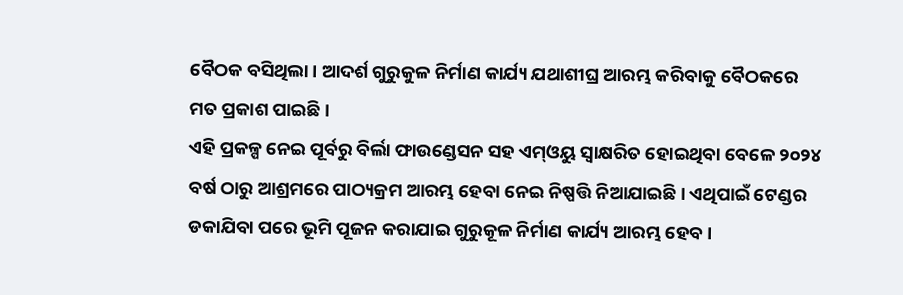ବୈଠକ ବସିଥିଲା । ଆଦର୍ଶ ଗୁରୁକୁଳ ନିର୍ମାଣ କାର୍ଯ୍ୟ ଯଥାଶୀଘ୍ର ଆରମ୍ଭ କରିବାକୁ ବୈଠକରେ ମତ ପ୍ରକାଶ ପାଇଛି ।
ଏହି ପ୍ରକଳ୍ପ ନେଇ ପୂର୍ବରୁ ବିର୍ଲା ଫାଉଣ୍ଡେସନ ସହ ଏମ୍ଓୟୁ ସ୍ବାକ୍ଷରିତ ହୋଇଥିବା ବେଳେ ୨୦୨୪ ବର୍ଷ ଠାରୁ ଆଶ୍ରମରେ ପାଠ୍ୟକ୍ରମ ଆରମ୍ଭ ହେବା ନେଇ ନିଷ୍ପତ୍ତି ନିଆଯାଇଛି । ଏଥିପାଇଁ ଟେଣ୍ଡର ଡକାଯିବା ପରେ ଭୂମି ପୂଜନ କରାଯାଇ ଗୁରୁକୂଳ ନିର୍ମାଣ କାର୍ଯ୍ୟ ଆରମ୍ଭ ହେବ ।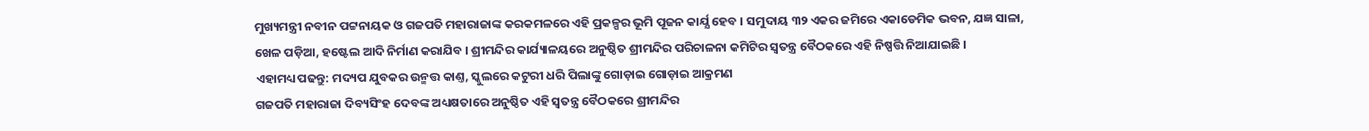ମୁଖ୍ୟମନ୍ତ୍ରୀ ନବୀନ ପଟ୍ଟନାୟକ ଓ ଗଜପତି ମହାରାଜାଙ୍କ କରକମଳରେ ଏହି ପ୍ରକଳ୍ପର ଭୂମି ପୂଜନ କାର୍ଯ୍ଯ ହେବ । ସମୁଦାୟ ୩୨ ଏକର ଜମିରେ ଏକାଡେମିକ ଭବନ, ଯଜ୍ଞ ସାଳା, ଖେଳ ପଡ଼ିଆ, ହଷ୍ଟେଲ ଆଦି ନିର୍ମାଣ କରାଯିବ । ଶ୍ରୀମନ୍ଦିର କାର୍ଯ୍ୟାଳୟରେ ଅନୁଷ୍ଠିତ ଶ୍ରୀମନ୍ଦିର ପରିଚାଳନା କମିଟିର ସ୍ବତନ୍ତ୍ର ବୈଠକରେ ଏହି ନିଷ୍ପତ୍ତି ନିଆଯାଇଛି ।
ଏହାମଧ୍ୟ ପଢନ୍ତୁ: ମଦ୍ୟପ ଯୁବକର ଉନ୍ମତ୍ତ କାଣ୍ତ, ସ୍କୁଲରେ କଟୁରୀ ଧରି ପିଲାଙ୍କୁ ଗୋଡ଼ାଇ ଗୋଡ଼ାଇ ଆକ୍ରମଣ
ଗଜପତି ମହାରାଜା ଦିବ୍ୟସିଂହ ଦେବଙ୍କ ଅଧ୍ୟକ୍ଷତାରେ ଅନୁଷ୍ଠିତ ଏହି ସ୍ବତନ୍ତ୍ର ବୈଠକରେ ଶ୍ରୀମନ୍ଦିର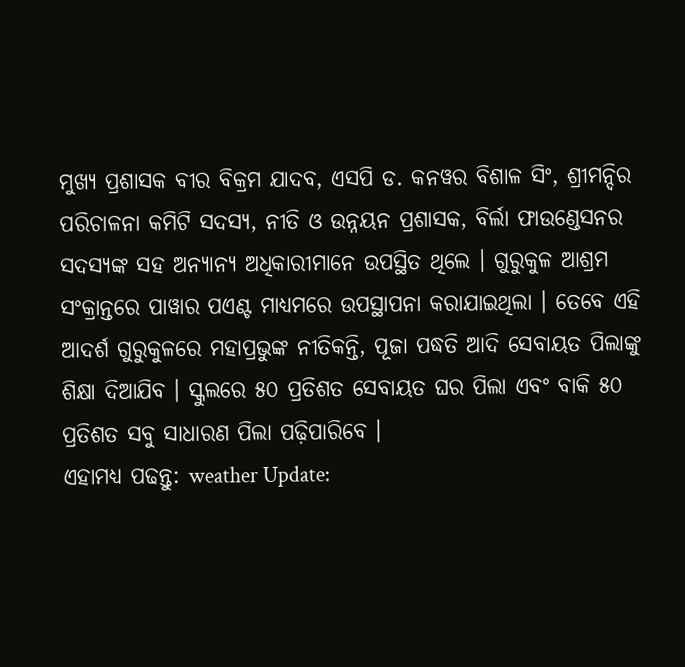ମୁଖ୍ୟ ପ୍ରଶାସକ ବୀର ବିକ୍ରମ ଯାଦବ, ଏସପି ଡ. କନୱର ବିଶାଳ ସିଂ, ଶ୍ରୀମନ୍ଦିର ପରିଚାଳନା କମିଟି ସଦସ୍ୟ, ନୀତି ଓ ଉନ୍ନୟନ ପ୍ରଶାସକ, ବିର୍ଲା ଫାଉଣ୍ଡେସନର ସଦସ୍ୟଙ୍କ ସହ ଅନ୍ୟାନ୍ୟ ଅଧିକାରୀମାନେ ଉପସ୍ଥିତ ଥିଲେ । ଗୁରୁକୁଳ ଆଶ୍ରମ ସଂକ୍ରାନ୍ତରେ ପାୱାର ପଏଣ୍ଟ ମାଧ୍ୟମରେ ଉପସ୍ଥାପନା କରାଯାଇଥିଲା । ତେବେ ଏହି ଆଦର୍ଶ ଗୁରୁକୁଳରେ ମହାପ୍ରଭୁଙ୍କ ନୀତିକନ୍ତି, ପୂଜା ପଦ୍ଧତି ଆଦି ସେବାୟତ ପିଲାଙ୍କୁ ଶିକ୍ଷା ଦିଆଯିବ । ସ୍କୁଲରେ ୫୦ ପ୍ରତିଶତ ସେବାୟତ ଘର ପିଲା ଏବଂ ବାକି ୫୦ ପ୍ରତିଶତ ସବୁ ସାଧାରଣ ପିଲା ପଢ଼ିପାରିବେ ।
ଏହାମଧ୍ୟ ପଢନ୍ତୁ: weather Update: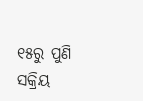୧୫ରୁ ପୁଣି ସକ୍ରିୟ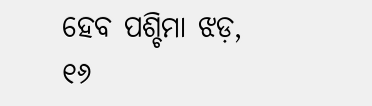ହେବ ପଶ୍ଚିମା ଝଡ଼, ୧୬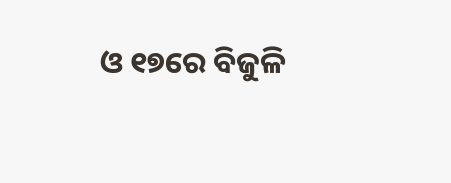ଓ ୧୭ରେ ବିଜୁଳି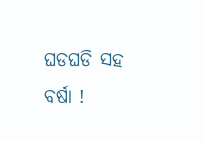ଘଡଘଡି ସହ ବର୍ଷା !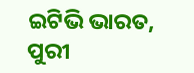ଇଟିଭି ଭାରତ, ପୁରୀ